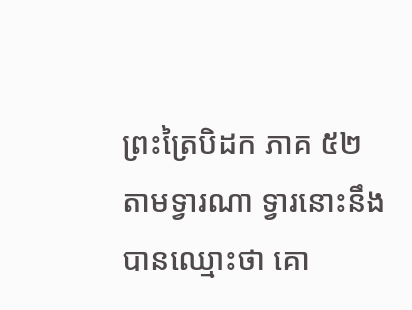ព្រះត្រៃបិដក ភាគ ៥២
តាមទ្វារណា ទ្វារនោះនឹងបានឈ្មោះថា គោ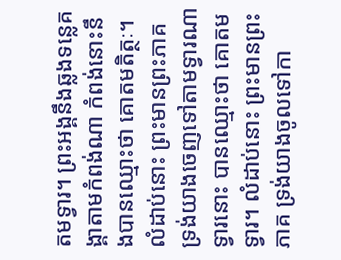តមទ្វារ។ ព្រះអង្គនឹងឆ្លងទន្លេគង្គាតាមកំពង់ណា កំពង់នោះនឹងបានឈ្មោះថា គោតមតិត្ថៈ។ លំដាប់នោះ ព្រះមានព្រះភាគ ទ្រង់យាងចេញទៅតាមទ្វារណា ទ្វារនោះ បានឈ្មោះថា គោតមទ្វារ។ លំដាប់នោះ ព្រះមានព្រះភាគ ទ្រង់យាងចូលទៅកា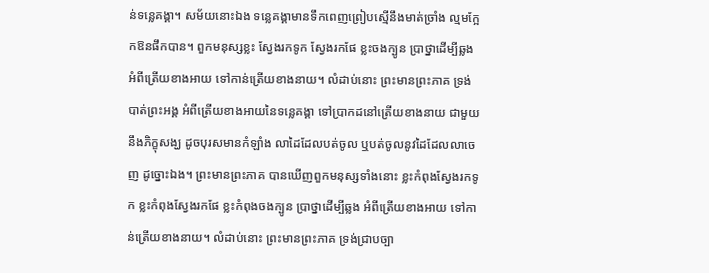ន់ទន្លេគង្គា។ សម័យនោះឯង ទន្លេគង្គាមានទឹកពេញព្រៀបស្មើនឹងមាត់ច្រាំង ល្មមក្អែកឱនផឹកបាន។ ពួកមនុស្សខ្លះ ស្វែងរកទូក ស្វែងរកផែ ខ្លះចងក្បូន ប្រាថ្នាដើម្បីឆ្លង អំពីត្រើយខាងអាយ ទៅកាន់ត្រើយខាងនាយ។ លំដាប់នោះ ព្រះមានព្រះភាគ ទ្រង់បាត់ព្រះអង្គ អំពីត្រើយខាងអាយនៃទន្លេគង្គា ទៅប្រាកដនៅត្រើយខាងនាយ ជាមួយនឹងភិក្ខុសង្ឃ ដូចបុរសមានកំឡាំង លាដៃដែលបត់ចូល ឬបត់ចូលនូវដៃដែលលាចេញ ដូច្នោះឯង។ ព្រះមានព្រះភាគ បានឃើញពួកមនុស្សទាំងនោះ ខ្លះកំពុងស្វែងរកទូក ខ្លះកំពុងស្វែងរកផែ ខ្លះកំពុងចងក្បូន ប្រាថ្នាដើម្បីឆ្លង អំពីត្រើយខាងអាយ ទៅកាន់ត្រើយខាងនាយ។ លំដាប់នោះ ព្រះមានព្រះភាគ ទ្រង់ជ្រាបច្បា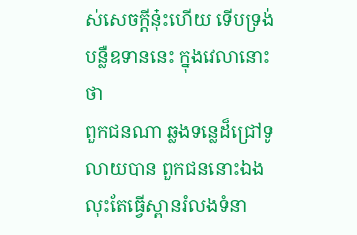ស់សេចក្តីនុ៎ះហើយ ទើបទ្រង់បន្លឺឧទាននេះ ក្នុងវេលានោះថា
ពួកជនណា ឆ្លងទន្លេដ៏ជ្រៅទូលាយបាន ពួកជននោះឯង លុះតែធ្វើស្ពានរំលងទំនា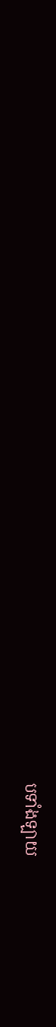បទាំងឡាយ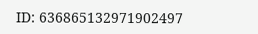ID: 636865132971902497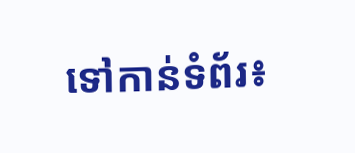ទៅកាន់ទំព័រ៖